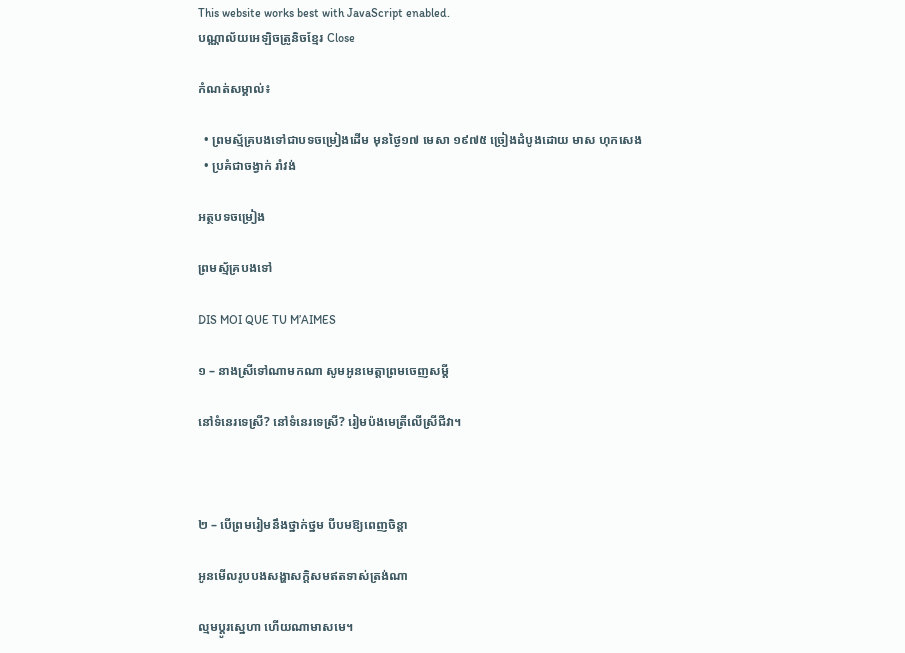This website works best with JavaScript enabled.
បណ្ណាល័យអេឡិចត្រូនិចខ្មែរ Close

កំណត់សម្គាល់៖

  • ព្រមស្ម័គ្របងទៅជាបទចម្រៀងដេីម មុនថ្ងៃ១៧ មេសា ១៩៧៥ ច្រៀងដំបូងដោយ មាស ហុកសេង
  • ប្រគំជាចង្វាក់ រាំវង់

អត្ថបទចម្រៀង

ព្រមស្ម័គ្របងទៅ

DIS MOI QUE TU M’AIMES

១ – នាងស្រីទៅណាមកណា សូមអូនមេត្តាព្រមចេញសម្ដី

នៅទំនេរទេស្រី? នៅទំនេរទេស្រី? រៀមប៉ងមេត្រីលើស្រីជីវា។



២ – បើព្រមរៀមនឹងថ្នាក់ថ្នម បីបមឱ្យពេញចិន្ដា

អូនមើលរូបបងសង្ហាសក្ដិសមឥតទាស់ត្រង់ណា

ល្មមប្ដូរស្នេហា ហើយណាមាសមេ។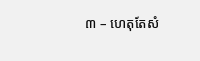៣ – ហេតុតែសំ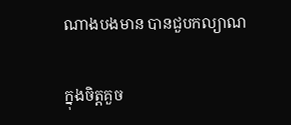ណាងបងមាន បានជួបកល្យាណ

ក្នុងចិត្តគួច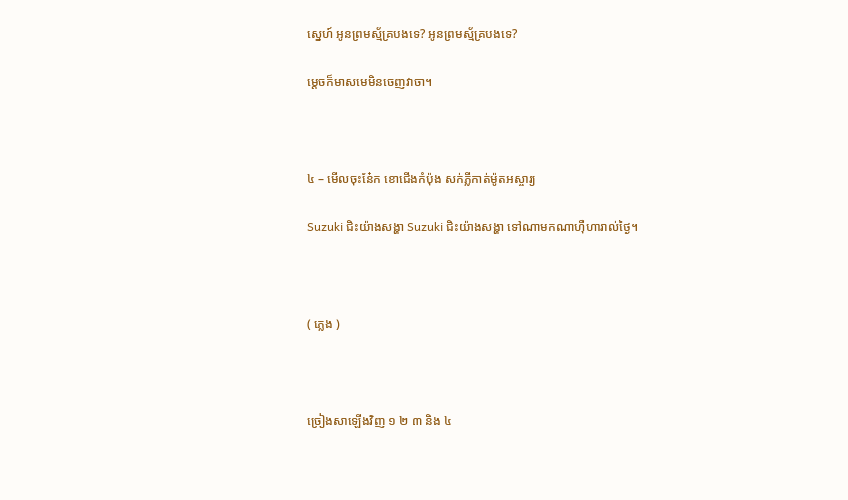ស្នេហ៍ អូនព្រមស្ម័គ្របងទេ? អូនព្រមស្ម័គ្របងទេ?

ម្ដេចក៏មាសមេមិនចេញវាចា។



៤ – មើលចុះនែ៎ក ខោជើងកំប៉ុង សក់ភ្លីកាត់ម៉ូតអស្ចារ្យ

Suzuki ជិះយ៉ាងសង្ហា Suzuki ជិះយ៉ាងសង្ហា ទៅណាមកណាហ៊ឺហារាល់ថ្ងៃ។



( ភ្លេង )



ច្រៀងសាឡើងវិញ ១ ២ ៣ និង ៤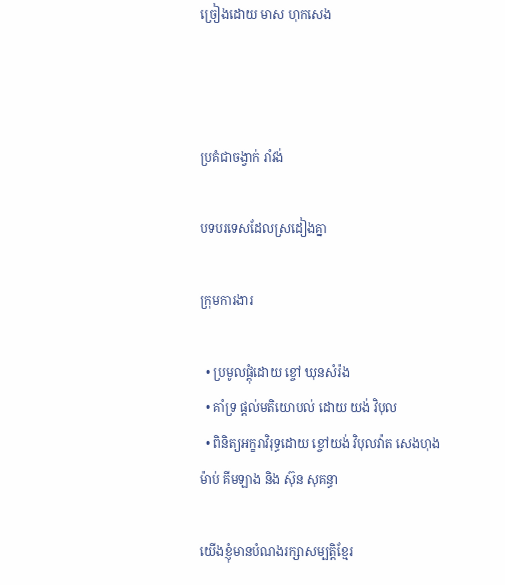ច្រៀងដោយ មាស ហុកសេង



ប្រគំជាចង្វាក់ រាំវង់

បទបរទេសដែលស្រដៀងគ្នា

ក្រុមការងារ

  • ប្រមូលផ្តុំដោយ ខ្ចៅ ឃុនសំរ៉ង
  • គាំទ្រ ផ្តល់មតិយោបល់ ដោយ យង់ វិបុល
  • ពិនិត្យអក្ខរាវិរុទ្ធដោយ ខ្ចៅយង់ វិបុលវ៉ាត សេងហុងម៉ាប់ គីមឡាង និង ស៊ុន សុគន្ធា

យើងខ្ញុំមានបំណងរក្សាសម្បត្តិខ្មែរ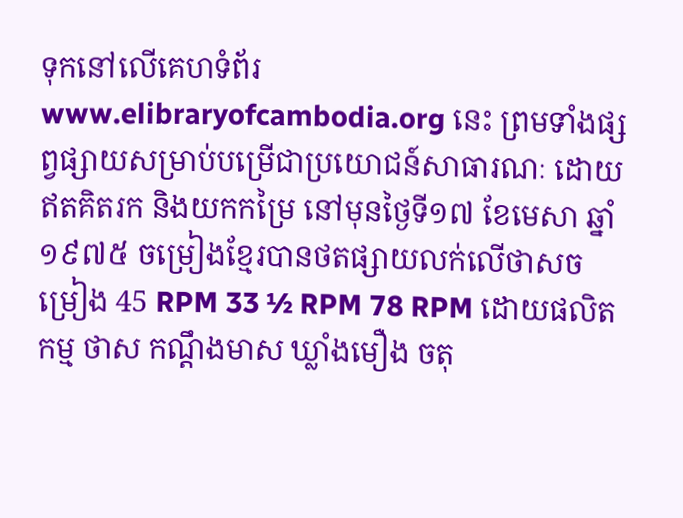ទុកនៅលើគេហទំព័រ www.elibraryofcambodia.org នេះ ព្រមទាំងផ្សព្វផ្សាយសម្រាប់បម្រើជាប្រយោជន៍សាធារណៈ ដោយឥតគិតរក និងយកកម្រៃ នៅមុនថ្ងៃទី១៧ ខែមេសា ឆ្នាំ១៩៧៥ ចម្រៀងខ្មែរបានថតផ្សាយលក់លើថាសចម្រៀង 45 RPM 33 ½ RPM 78 RPM ដោយផលិតកម្ម ថាស កណ្ដឹងមាស ឃ្លាំងមឿង ចតុ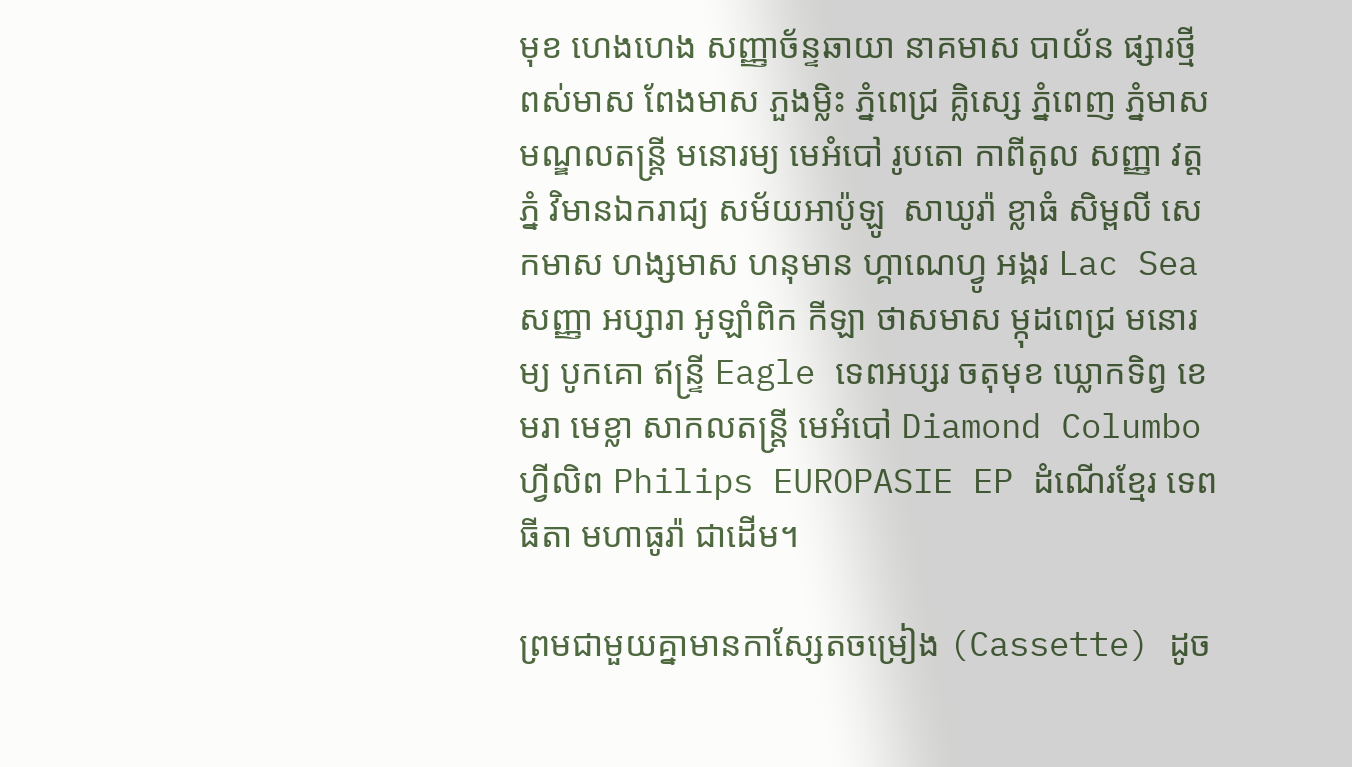មុខ ហេងហេង សញ្ញាច័ន្ទឆាយា នាគមាស បាយ័ន ផ្សារថ្មី ពស់មាស ពែងមាស ភួងម្លិះ ភ្នំពេជ្រ គ្លិស្សេ ភ្នំពេញ ភ្នំមាស មណ្ឌលតន្រ្តី មនោរម្យ មេអំបៅ រូបតោ កាពីតូល សញ្ញា វត្តភ្នំ វិមានឯករាជ្យ សម័យអាប៉ូឡូ  សាឃូរ៉ា ខ្លាធំ សិម្ពលី សេកមាស ហង្សមាស ហនុមាន ហ្គាណេហ្វូ អង្គរ Lac Sea សញ្ញា អប្សារា អូឡាំពិក កីឡា ថាសមាស ម្កុដពេជ្រ មនោរម្យ បូកគោ ឥន្ទ្រី Eagle ទេពអប្សរ ចតុមុខ ឃ្លោកទិព្វ ខេមរា មេខ្លា សាកលតន្ត្រី មេអំបៅ Diamond Columbo ហ្វីលិព Philips EUROPASIE EP ដំណើរខ្មែរ ទេពធីតា មហាធូរ៉ា ជាដើម។

ព្រមជាមួយគ្នាមានកាសែ្សតចម្រៀង (Cassette) ដូច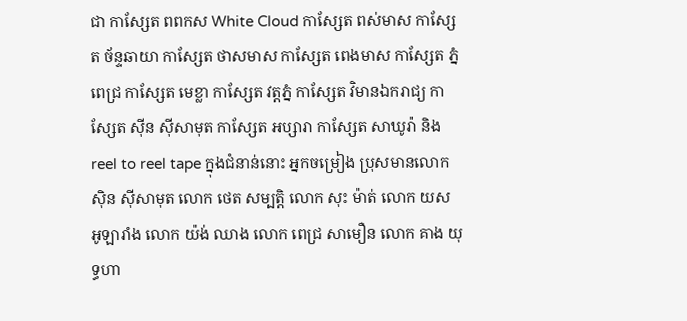ជា កាស្សែត ពពកស White Cloud កាស្សែត ពស់មាស កាស្សែត ច័ន្ទឆាយា កាស្សែត ថាសមាស កាស្សែត ពេងមាស កាស្សែត ភ្នំពេជ្រ កាស្សែត មេខ្លា កាស្សែត វត្តភ្នំ កាស្សែត វិមានឯករាជ្យ កាស្សែត ស៊ីន ស៊ីសាមុត កាស្សែត អប្សារា កាស្សែត សាឃូរ៉ា និង reel to reel tape ក្នុងជំនាន់នោះ អ្នកចម្រៀង ប្រុសមានលោក ស៊ិន ស៊ីសាមុត លោក ថេត សម្បត្តិ លោក សុះ ម៉ាត់ លោក យស អូឡារាំង លោក យ៉ង់ ឈាង លោក ពេជ្រ សាមឿន លោក គាង យុទ្ធហា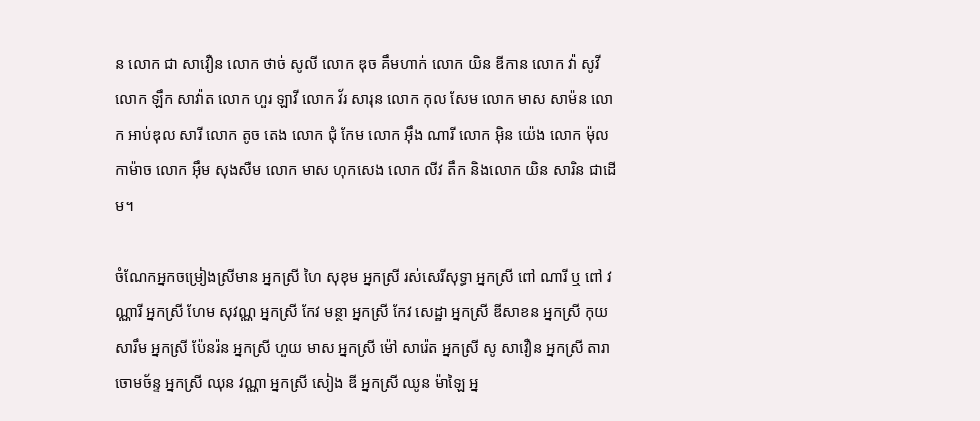ន លោក ជា សាវឿន លោក ថាច់ សូលី លោក ឌុច គឹមហាក់ លោក យិន ឌីកាន លោក វ៉ា សូវី លោក ឡឹក សាវ៉ាត លោក ហួរ ឡាវី លោក វ័រ សារុន លោក កុល សែម លោក មាស សាម៉ន លោក អាប់ឌុល សារី លោក តូច តេង លោក ជុំ កែម លោក អ៊ឹង ណារី លោក អ៊ិន យ៉េង លោក ម៉ុល កាម៉ាច លោក អ៊ឹម សុងសឺម លោក មាស ហុកសេង លោក លីវ តឹក និងលោក យិន សារិន ជាដើម។

ចំណែកអ្នកចម្រៀងស្រីមាន អ្នកស្រី ហៃ សុខុម អ្នកស្រី រស់សេរីសុទ្ធា អ្នកស្រី ពៅ ណារី ឬ ពៅ វណ្ណារី អ្នកស្រី ហែម សុវណ្ណ អ្នកស្រី កែវ មន្ថា អ្នកស្រី កែវ សេដ្ឋា អ្នកស្រី ឌីសាខន អ្នកស្រី កុយ សារឹម អ្នកស្រី ប៉ែនរ៉ន អ្នកស្រី ហួយ មាស អ្នកស្រី ម៉ៅ សារ៉េត អ្នកស្រី សូ សាវឿន អ្នកស្រី តារា ចោមច័ន្ទ អ្នកស្រី ឈុន វណ្ណា អ្នកស្រី សៀង ឌី អ្នកស្រី ឈូន ម៉ាឡៃ អ្ន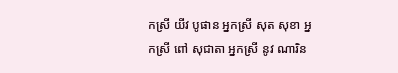កស្រី យីវ បូផាន អ្នកស្រី សុត សុខា អ្នកស្រី ពៅ សុជាតា អ្នកស្រី នូវ ណារិន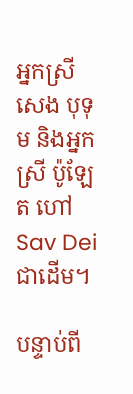អ្នកស្រី សេង បុទុម និងអ្នកស្រី ប៉ូឡែត ហៅ Sav Dei ជាដើម។

បន្ទាប់ពី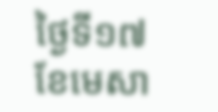ថ្ងៃទី១៧ ខែមេសា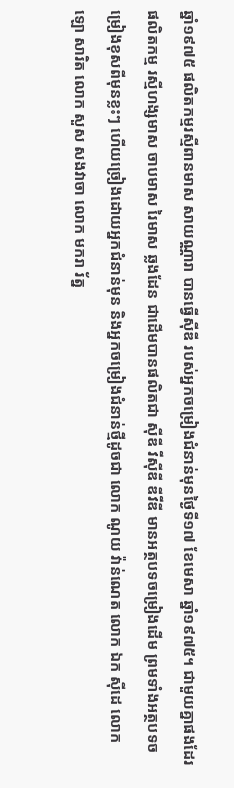ឆ្នាំ១៩៧៥ ផលិតកម្មរស្មីពានមាស សាយណ្ណារា បានធ្វើស៊ីឌី របស់អ្នកចម្រៀងជំនាន់មុនថ្ងៃទី១៧ ខែមេសា ឆ្នាំ១៩៧៥។ ជាមួយគ្នាផងដែរ ផលិតកម្ម រស្មីហង្សមាស ចាបមាស រៃមាស ឆ្លងដែន ជាដើមបានផលិតជា ស៊ីឌី វីស៊ីឌី ឌីវីឌី មានអត្ថបទចម្រៀងដើម ព្រមទាំងអត្ថបទចម្រៀងខុសពីមុនខ្លះៗ ហើយច្រៀងដោយអ្នកជំនាន់មុន និងអ្នកចម្រៀងជំនាន់ថ្មីដូចជា លោក ណូយ វ៉ាន់ណេត លោក ឯក ស៊ីដេ លោក ឡោ សារិត លោក សួស សងវាចា លោក មករា រ័ត្ន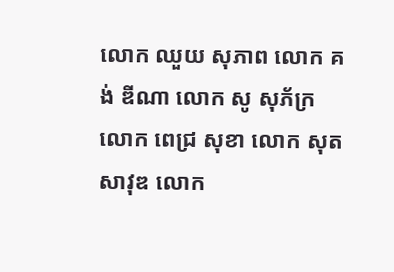លោក ឈួយ សុភាព លោក គង់ ឌីណា លោក សូ សុភ័ក្រ លោក ពេជ្រ សុខា លោក សុត សាវុឌ លោក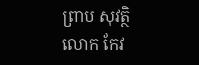ព្រាប សុវត្ថិ លោក កែវ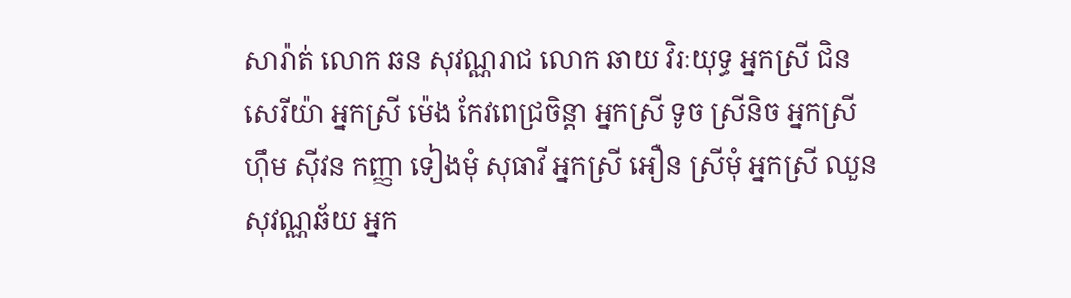សារ៉ាត់ លោក ឆន សុវណ្ណរាជ លោក ឆាយ វិរៈយុទ្ធ អ្នកស្រី ជិន សេរីយ៉ា អ្នកស្រី ម៉េង កែវពេជ្រចិន្តា អ្នកស្រី ទូច ស្រីនិច អ្នកស្រី ហ៊ឹម ស៊ីវន កញ្ញា ទៀងមុំ សុធាវី អ្នកស្រី អឿន ស្រីមុំ អ្នកស្រី ឈួន សុវណ្ណឆ័យ អ្នក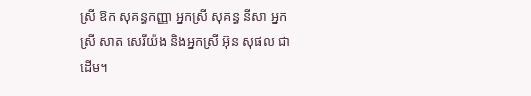ស្រី ឱក សុគន្ធកញ្ញា អ្នកស្រី សុគន្ធ នីសា អ្នកស្រី សាត សេរីយ៉ង និងអ្នកស្រី អ៊ុន សុផល ជាដើម។